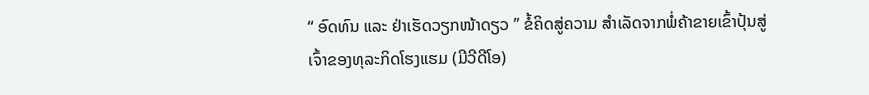“ ອົດທົນ ແລະ ຢ່າເຮັດວຽກໜ້າດຽວ ” ຂໍ້ຄິດສູ່ຄວາມ ສໍາເລັດຈາກພໍ່ຄ້າຂາຍເຂົ້າປຸ້ນສູ່ເຈົ້າຂອງທຸລະກິດໂຮງແຮມ (ມີວີດີໂອ)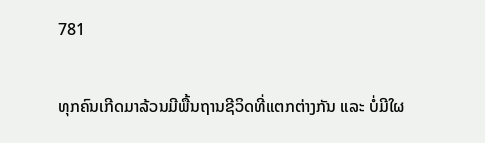781

ທຸກຄົນເກີດມາລ້ວນມີພື້ນຖານຊີວິດທີ່ແຕກຕ່າງກັນ ແລະ ບໍ່ມີໃຜ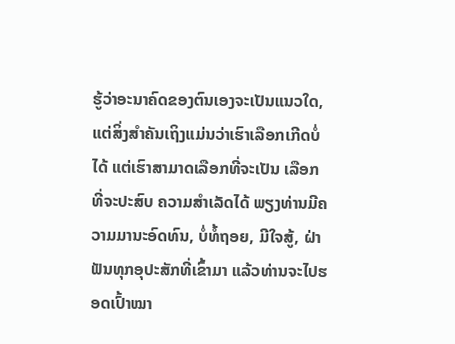ຮູ້ວ່າອະນາຄົດຂອງຕົນເອງຈະເປັນແນວໃດ, ແຕ່ສິ່ງສໍາຄັນເຖິງແມ່ນວ່າເຮົາເລືອກເກີດບໍ່ໄດ້ ແຕ່ເຮົາສາມາດເລືອກທີ່ຈະເປັນ ເລືອກທີ່ຈະປະສົບ ຄວາມສໍາເລັດໄດ້ ພຽງທ່ານມີຄວາມມານະອົດທົນ, ບໍ່ທໍ້ຖອຍ, ມີໃຈສູ້, ຝ່າຟັນທຸກອຸປະສັກທີ່ເຂົ້າມາ ແລ້ວທ່ານຈະໄປຮອດເປົ້າໝາ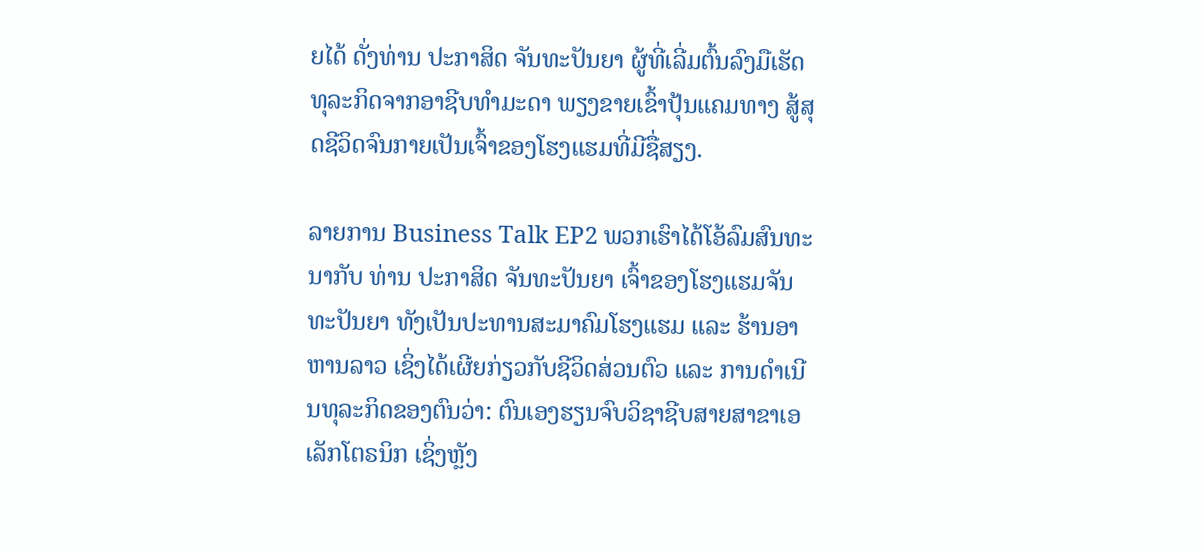ຍໄດ້ ດັ່ງທ່ານ ປະກາສິດ ຈັນທະປັນຍາ ຜູ້ທີ່ເລີ່ມຕົ້ນລົງມືເຮັດທຸລະກິດຈາກອາຊີບທໍາມະດາ ພຽງຂາຍເຂົ້າປຸ້ນແຄມທາງ ສູ້ສຸດຊີວິດຈົນກາຍເປັນເຈົ້າຂອງໂຮງແຮມທີ່ມີຊື່ສຽງ.

ລາຍການ Business Talk EP2 ພວກເຮົາໄດ້ໂອ້ລົມສົນທະນາກັບ ທ່ານ ປະກາສິດ ຈັນທະປັນຍາ ເຈົ້າຂອງໂຮງແຮມຈັນທະປັນຍາ ທັງເປັນປະທານສະມາຄົມໂຮງແຮມ ແລະ ຮ້ານອາຫານລາວ ເຊິ່ງໄດ້ເຜີຍກ່ຽວກັບຊີວິດສ່ວນຕົວ ແລະ ການດໍາເນີນທຸລະກິດຂອງຕົນວ່າ: ຕົນເອງຮຽນຈົບວິຊາຊີບສາຍສາຂາເອເລັກໂຕຣນິກ ເຊິ່ງຫຼັງ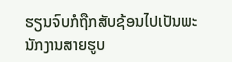ຮຽນຈົບກໍຖືກສັບຊ້ອນໄປເປັນພະນັກງານສາຍຮູບ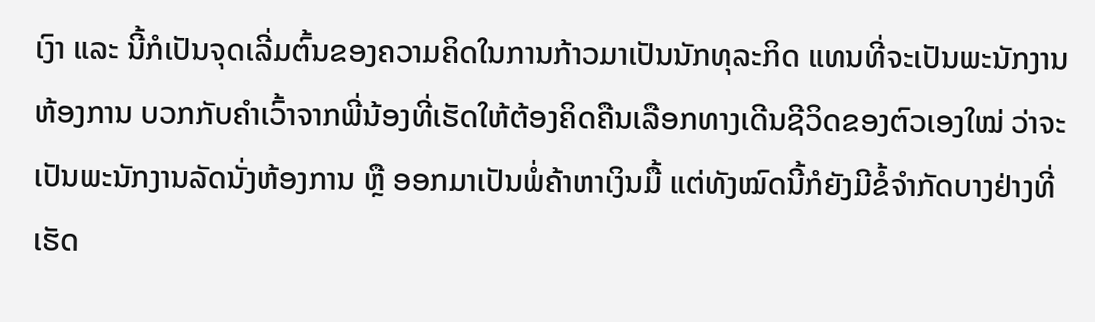ເງົາ ແລະ ນີ້ກໍເປັນຈຸດເລີ່ມຕົ້ນຂອງຄວາມຄິດໃນການກ້າວມາເປັນນັກທຸລະກິດ ແທນທີ່ຈະເປັນພະນັກງານຫ້ອງການ ບວກກັບຄໍາເວົ້າຈາກພີ່ນ້ອງທີ່ເຮັດໃຫ້ຕ້ອງຄິດຄືນເລືອກທາງເດີນຊີວິດຂອງຕົວເອງໃໝ່ ວ່າຈະເປັນພະນັກງານລັດນັ່ງຫ້ອງການ ຫຼື ອອກມາເປັນພໍ່ຄ້າຫາເງິນມື້ ແຕ່ທັງໝົດນີ້ກໍຍັງມີຂໍ້ຈໍາກັດບາງຢ່າງທີ່ເຮັດ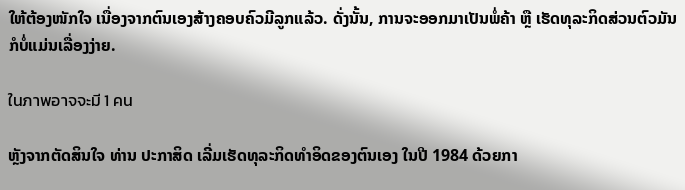ໃຫ້ຕ້ອງໜັກໃຈ ເນື່ອງຈາກຕົນເອງສ້າງຄອບຄົວມີລູກແລ້ວ. ດັ່ງນັ້ນ, ການຈະອອກມາເປັນພໍ່ຄ້າ ຫຼື ເຮັດທຸລະກິດສ່ວນຕົວມັນກໍບໍ່ແມ່ນເລື່ອງງ່າຍ.

ในภาพอาจจะมี 1 คน

ຫຼັງຈາກຕັດສິນໃຈ ທ່ານ ປະກາສິດ ເລີ່ມເຮັດທຸລະກິດທໍາອິດຂອງຕົນເອງ ໃນປີ 1984 ດ້ວຍກາ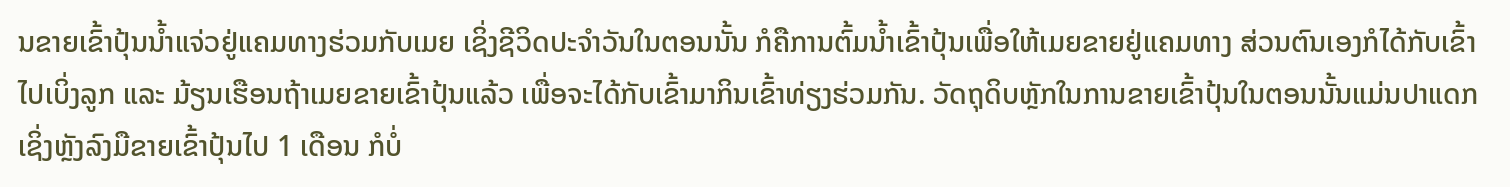ນຂາຍເຂົ້າປຸ້ນນໍ້າແຈ່ວຢູ່ແຄມທາງຮ່ວມກັບເມຍ ເຊິ່ງຊີວິດປະຈໍາວັນໃນຕອນນັ້ນ ກໍຄືການຕົ້ມນ້ຳເຂົ້າປຸ້ນເພື່ອໃຫ້ເມຍຂາຍຢູ່ແຄມທາງ ສ່ວນຕົນເອງກໍໄດ້ກັບເຂົ້າໄປເບິ່ງລູກ ແລະ ມ້ຽນເຮືອນຖ້າເມຍຂາຍເຂົ້າປຸ້ນແລ້ວ ເພື່ອຈະໄດ້ກັບເຂົ້າມາກິນເຂົ້າທ່ຽງຮ່ວມກັນ. ວັດຖຸດິບຫຼັກໃນການຂາຍເຂົ້າປຸ້ນໃນຕອນນັ້ນແມ່ນປາແດກ ເຊິ່ງຫຼັງລົງມືຂາຍເຂົ້າປຸ້ນໄປ 1 ເດືອນ ກໍບໍ່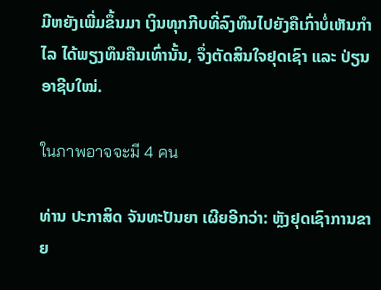ມີຫຍັງເພີ່ມຂຶ້ນມາ ເງິນທຸກກີບທີ່ລົງທຶນໄປຍັງຄືເກົ່າບໍ່ເຫັນກໍາໄລ ໄດ້ພຽງທຶນຄືນເທົ່ານັ້ນ, ຈຶ່ງຕັດສິນໃຈຢຸດເຊົາ ແລະ ປ່ຽນອາຊີບໃໝ່.

ในภาพอาจจะมี 4 คน

ທ່ານ ປະກາສິດ ຈັນທະປັນຍາ ເຜີຍອີກວ່າ: ຫຼັງຢຸດເຊົາການຂາຍ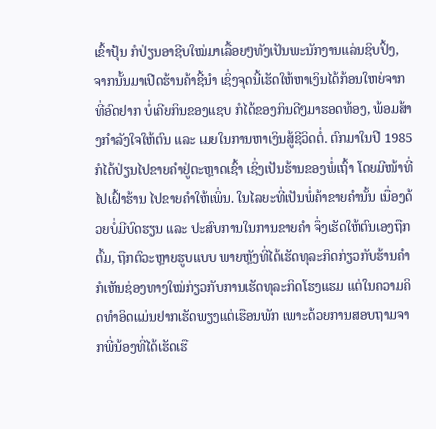ເຂົ້າປຸ້ນ ກໍປ່ຽນອາຊີບໃໝ່ມາເລື້ອຍໆທັງເປັນພະນັກງານແລ່ນຊິບປິ້ງ, ຈາກນັ້ນມາເປີດຮ້ານຄ້າຊີ້ນຳ ເຊິ່ງຈຸດນີ້ເຮັດໃຫ້ຫາເງິນໄດ້ກ້ອນໃຫຍ່ຈາກທີ່ອົດຢາກ ບໍ່ເຄີຍກິນຂອງແຊບ ກໍໄດ້ຂອງກິນດີໆມາຮອດທ້ອງ, ພ້ອມສ້າງກໍາລັງໃຈໃຫ້ຕົນ ແລະ ເມຍໃນການຫາເງິນສູ້ຊີວິດຕໍ່. ຕົກມາໃນປີ 1985 ກໍໄດ້ປ່ຽນໄປຂາຍຄຳຢູ່ຕະຫຼາດເຊົ້າ ເຊິ່ງເປັນຮ້ານຂອງພໍ່ເຖົ້າ ໂດຍມີໜ້າທີ່ໄປເຝົ້າຮ້ານ ໄປຂາຍຄໍາໃຫ້ເພິ່ນ. ໃນໄລຍະທີ່ເປັນພໍ່ຄ້າຂາຍຄຳນັ້ນ ເນື່ອງດ້ວຍບໍ່ມີບົດຮຽນ ແລະ ປະສົບການໃນການຂາຍຄຳ ຈຶ່ງເຮັດໃຫ້ຕົນເອງຖືກຕົ້ມ, ຖືກຕົວະຫຼາຍຮູບແບບ ພາຍຫຼັງທີ່ໄດ້ເຮັດທຸລະກິດກ່ຽວກັບຮ້ານຄຳ ກໍເຫັນຊ່ອງທາງໃໝ່ກ່ຽວກັບການເຮັດທຸລະກິດໂຮງແຮມ ແຕ່ໃນຄວາມຄິດທຳອິດແມ່ນຢາກເຮັດພຽງແຕ່ເຮືອນພັກ ເພາະດ້ວຍການສອບຖາມຈາກພີ່ນ້ອງທີ່ໄດ້ເຮັດເຮື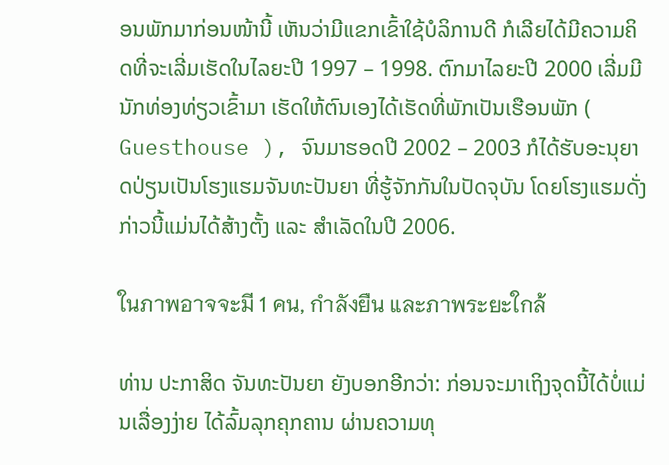ອນພັກມາກ່ອນໜ້ານີ້ ເຫັນວ່າມີແຂກເຂົ້າໃຊ້ບໍລິການດີ ກໍເລີຍໄດ້ມີຄວາມຄິດທີ່ຈະເລີ່ມເຮັດໃນໄລຍະປີ 1997 – 1998. ຕົກມາໄລຍະປີ 2000 ເລີ່ມມີນັກທ່ອງທ່ຽວເຂົ້າມາ ເຮັດໃຫ້ຕົນເອງໄດ້ເຮັດທີ່ພັກເປັນເຮືອນພັກ ( Guesthouse ), ຈົນມາຮອດປີ 2002 – 2003 ກໍໄດ້ຮັບອະນຸຍາດປ່ຽນເປັນໂຮງແຮມຈັນທະປັນຍາ ທີ່ຮູ້ຈັກກັນໃນປັດຈຸບັນ ໂດຍໂຮງແຮມດັ່ງກ່າວນີ້ແມ່ນໄດ້ສ້າງຕັ້ງ ແລະ ສຳເລັດໃນປີ 2006.

ในภาพอาจจะมี 1 คน, กำลังยืน และภาพระยะใกล้

ທ່ານ ປະກາສິດ ຈັນທະປັນຍາ ຍັງບອກອີກວ່າ: ກ່ອນຈະມາເຖິງຈຸດນີ້ໄດ້ບໍ່ແມ່ນເລື່ອງງ່າຍ ໄດ້ລົ້ມລຸກຄຸກຄານ ຜ່ານຄວາມທຸ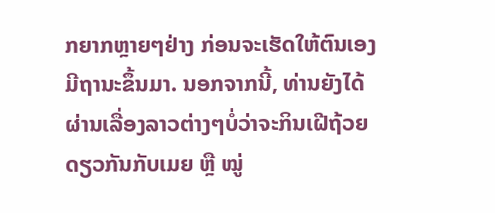ກຍາກຫຼາຍໆຢ່າງ ກ່ອນຈະເຮັດໃຫ້ຕົນເອງມີຖານະຂຶ້ນມາ. ນອກຈາກນີ້, ທ່ານຍັງໄດ້ຜ່ານເລື່ອງລາວຕ່າງໆບໍ່ວ່າຈະກິນເຝີຖ້ວຍດຽວກັນກັບເມຍ ຫຼື ໝູ່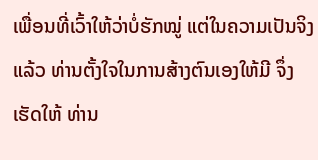ເພື່ອນທີ່ເວົ້າໃຫ້ວ່າບໍ່ຮັກໝູ່ ແຕ່ໃນຄວາມເປັນຈິງແລ້ວ ທ່ານຕັ້ງໃຈໃນການສ້າງຕົນເອງໃຫ້ມີ ຈຶ່ງເຮັດໃຫ້ ທ່ານ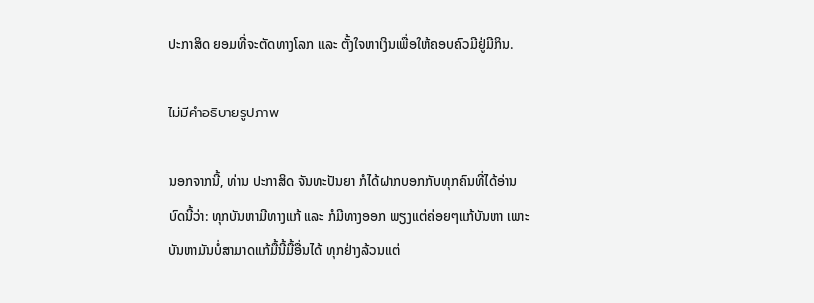ປະກາສິດ ຍອມທີ່ຈະຕັດທາງໂລກ ແລະ ຕັ້ງໃຈຫາເງິນເພື່ອໃຫ້ຄອບຄົວມີຢູ່ມີກິນ.

ไม่มีคำอธิบายรูปภาพ

ນອກຈາກນີ້, ທ່ານ ປະກາສິດ ຈັນທະປັນຍາ ກໍໄດ້ຝາກບອກກັບທຸກຄົນທີ່ໄດ້ອ່ານບົດນີ້ວ່າ: ທຸກບັນຫາມີທາງແກ້ ແລະ ກໍມີທາງອອກ ພຽງແຕ່ຄ່ອຍໆແກ້ບັນຫາ ເພາະບັນຫາມັນບໍ່ສາມາດແກ້ມື້ນີ້ມື້ອື່ນໄດ້ ທຸກຢ່າງລ້ວນແຕ່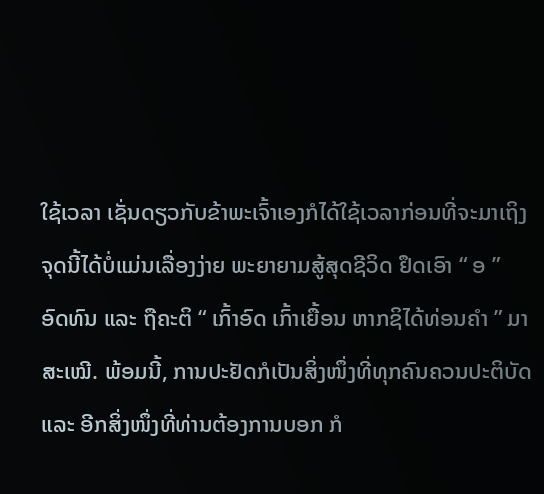ໃຊ້ເວລາ ເຊັ່ນດຽວກັບຂ້າພະເຈົ້າເອງກໍໄດ້ໃຊ້ເວລາກ່ອນທີ່ຈະມາເຖິງຈຸດນີ້ໄດ້ບໍ່ແມ່ນເລື່ອງງ່າຍ ພະຍາຍາມສູ້ສຸດຊີວິດ ຢຶດເອົາ “ ອ ” ອົດທົນ ແລະ ຖືຄະຕິ “ ເກົ້າອົດ ເກົ້າເຍື້ອນ ຫາກຊິໄດ້ທ່ອນຄຳ ” ມາສະເໝີ. ພ້ອມນີ້, ການປະຢັດກໍເປັນສິ່ງໜຶ່ງທີ່ທຸກຄົນຄວນປະຕິບັດ ແລະ ອີກສິ່ງໜຶ່ງທີ່ທ່ານຕ້ອງການບອກ ກໍ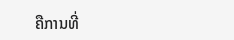ຄືການທີ່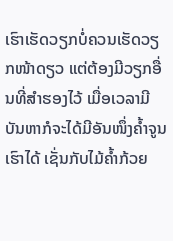ເຮົາເຮັດວຽກບໍ່ຄວນເຮັດວຽກໜ້າດຽວ ແຕ່ຕ້ອງມີວຽກອື່ນທີ່ສຳຮອງໄວ້ ເມື່ອເວລາມີບັນຫາກໍຈະໄດ້ມີອັນໜຶ່ງຄ້ຳຈູນເຮົາໄດ້ ເຊັ່ນກັບໄມ້ຄ້ຳກ້ວຍ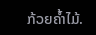ກ້ວຍຄ້ຳໄມ້.